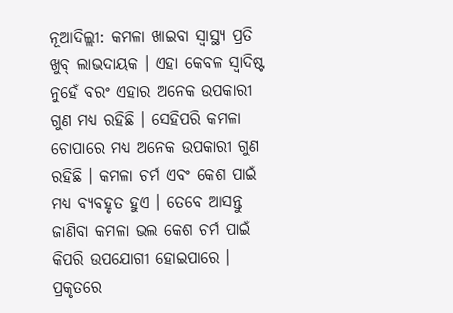ନୂଆଦିଲ୍ଲୀ: କମଳା ଖାଇବା ସ୍ୱାସ୍ଥ୍ୟ ପ୍ରତି ଖୁବ୍ ଲାଭଦାୟକ । ଏହା କେବଳ ସ୍ୱାଦିଷ୍ଟ ନୁହେଁ ବରଂ ଏହାର ଅନେକ ଉପକାରୀ ଗୁଣ ମଧ୍ୟ ରହିଛି । ସେହିପରି କମଳା ଚୋପାରେ ମଧ୍ୟ ଅନେକ ଉପକାରୀ ଗୁଣ ରହିଛି । କମଳା ଚର୍ମ ଏବଂ କେଶ ପାଇଁ ମଧ୍ୟ ବ୍ୟବହୃତ ହୁଏ । ତେବେ ଆସନ୍ତୁ ଜାଣିବା କମଳା ଭଲ କେଶ ଚର୍ମ ପାଇଁ କିପରି ଉପଯୋଗୀ ହୋଇପାରେ ।
ପ୍ରକୃତରେ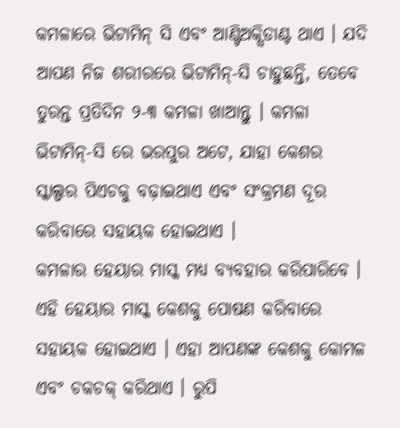କମଳାରେ ଭିଟାମିନ୍ ସି ଏବଂ ଆଣ୍ଟିଅକ୍ସିଡାଣ୍ଟ ଥାଏ । ଯଦି ଆପଣ ନିଜ ଶରୀରରେ ଭିଟାମିନ୍-ସି ଚାହୁଛନ୍ତି, ତେବେ ତୁରନ୍ତ ପ୍ରତିଦିନ ୨-୩ କମଳା ଖାଆନ୍ତୁ । କମଳା ଭିଟାମିନ୍-ସି ରେ ଭରପୁର ଅଟେ, ଯାହା କେଶର ସ୍କାଲ୍ପର ପିଏଚକୁ ବଢ଼ାଇଥାଏ ଏବଂ ସଂକ୍ରମଣ ଦୂର କରିବାରେ ସହାୟକ ହୋଇଥାଏ ।
କମଳାର ହେୟାର ମାସ୍କ ମଧ୍ୟ ବ୍ୟବହାର କରିପାରିବେ । ଏହି ହେୟାର ମାସ୍କ କେଶକୁ ପୋଷଣ କରିବାରେ ସହାୟକ ହୋଇଥାଏ । ଏହା ଆପଣଙ୍କ କେଶକୁ କୋମଳ ଏବଂ ଚକଚକ୍ କରିଥାଏ । ରୁପି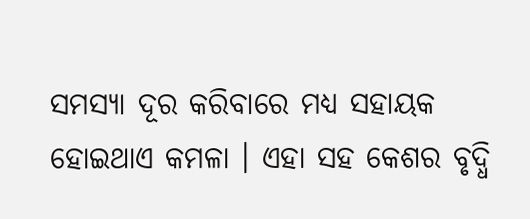ସମସ୍ୟା ଦୂର କରିବାରେ ମଧ୍ୟ ସହାୟକ ହୋଇଥାଏ କମଳା । ଏହା ସହ କେଶର ବୃଦ୍ଧି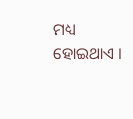ମଧ୍ୟ ହୋଇଥାଏ ।